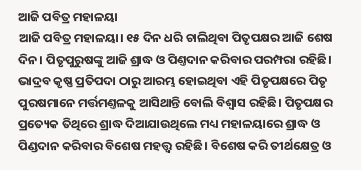ଆଜି ପବିତ୍ର ମହାଳୟା
ଆଜି ପବିତ୍ର ମହାଳୟା। ୧୫ ଦିନ ଧରି ଚାଲିଥିବା ପିତୃପକ୍ଷର ଆଜି ଶେଷ ଦିନ। ପିତୃପୁରୁଷଙ୍କୁ ଆଜି ଶ୍ରାଦ୍ଧ ଓ ପିଣ୍ତଦାନ କରିବାର ପରମ୍ପରା ରହିଛି।
ଭାଦ୍ରବ କୃଷ୍ଣ ପ୍ରତିପଦା ଠାରୁ ଆରମ୍ଭ ହୋଇଥିବା ଏହି ପିତୃପକ୍ଷରେ ପିତୃ ପୁରଷମାନେ ମର୍ତ୍ତମଣ୍ତଳକୁ ଆସିଥାନ୍ତି ବୋଲି ବିଶ୍ୱାସ ରହିଛି। ପିତୃପକ୍ଷର ପ୍ରତ୍ୟେକ ତିଥିରେ ଶ୍ରାଦ୍ଧ ଦିଆଯାଉଥିଲେ ମଧ୍ୟ ମହାଳୟାରେ ଶ୍ରାଦ୍ଧ ଓ ପିଣ୍ଡଦାନ କରିବାର ବିଶେଷ ମହତ୍ତ୍ୱ ରହିଛି। ବିଶେଷ କରି ତୀର୍ଥକ୍ଷେତ୍ର ଓ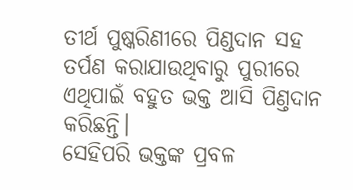ତୀର୍ଥ ପୁଷ୍କରିଣୀରେ ପିଣ୍ଡଦାନ ସହ ତର୍ପଣ କରାଯାଉଥିବାରୁ ପୁରୀରେ ଏଥିପାଇଁ ବହୁତ ଭକ୍ତ ଆସି ପିଣ୍ତଦାନ କରିଛନ୍ତି।
ସେହିପରି ଭକ୍ତଙ୍କ ପ୍ରବଳ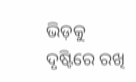ଭିଡ଼କୁ ଦୃଷ୍ଟିରେ ରଖି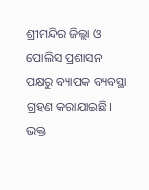ଶ୍ରୀମନ୍ଦିର ଜିଲ୍ଲା ଓ ପୋଲିସ ପ୍ରଶାସନ ପକ୍ଷରୁ ବ୍ୟାପକ ବ୍ୟବସ୍ଥା ଗ୍ରହଣ କରାଯାଇଛି। ଭକ୍ତ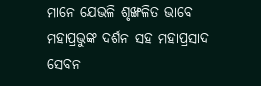ମାନେ ଯେଭଳି ଶୃଙ୍ଖଳିତ ଭାବେ ମହାପ୍ରଭୁଙ୍କ ଦର୍ଶନ ସହ ମହାପ୍ରସାଦ ସେବନ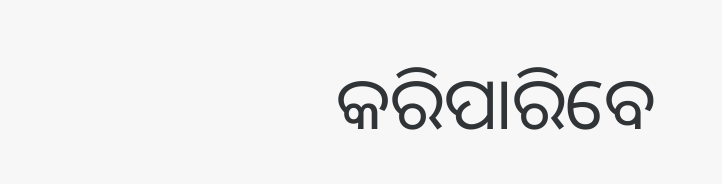କରିପାରିବେ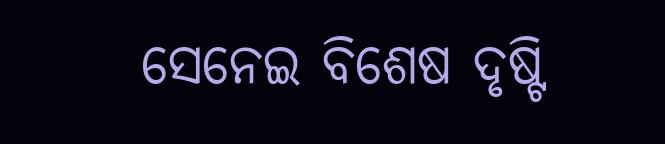ସେନେଇ ବିଶେଷ ଦୃଷ୍ଟି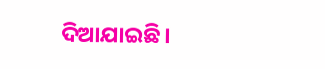ଦିଆଯାଇଛି।